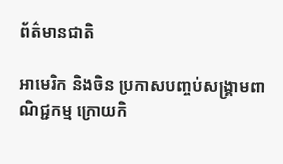ព័ត៌មានជាតិ

អាមេរិក និងចិន ប្រកាសបញ្ចប់សង្គ្រាមពាណិជ្ជកម្ម ក្រោយកិ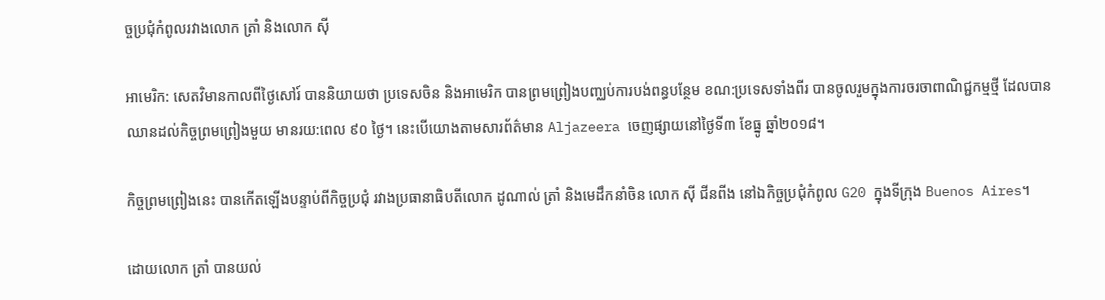ច្ចប្រជុំកំពូលរវាងលោក ត្រាំ និងលោក ស៊ី

អាមេរិក: សេតវិមានកាលពីថ្ងៃសៅរ៍ បាននិយាយថា ប្រទេសចិន និងអាមេរិក បានព្រមព្រៀងបញ្ឈប់ការបង់ពន្ធបន្ថែម ខណ:ប្រទេសទាំងពីរ បានចូលរួមក្នុងការចរចាពាណិជ្ជកម្មថ្មី ដែលបានឈានដល់កិច្ចព្រមព្រៀងមួយ មានរយ:ពេល ៩០ ថ្ងៃ។ នេះបើយោងតាមសារព័ត៌មាន Aljazeera ចេញផ្សាយនៅថ្ងៃទី៣ ខែធ្នូ ឆ្នាំ២០១៨។

កិច្ចព្រមព្រៀងនេះ បានកើតឡើងបន្ទាប់ពីកិច្ចប្រជុំ រវាងប្រធានាធិបតីលោក ដូណាល់ ត្រាំ និងមេដឹកនាំចិន លោក ស៊ី ជីនពីង នៅឯកិច្ចប្រជុំកំពូល G20 ក្នុងទីក្រុង Buenos Aires។

ដោយលោក ត្រាំ បានយល់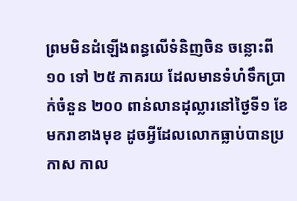ព្រមមិនដំឡើងពន្ធលើទំនិញចិន ចន្លោះពី ១០ ទៅ ២៥ ភាគរយ ដែលមានទំហំទឹកប្រាក់ចំនួន ២០០ ពាន់លានដុល្លារនៅថ្ងៃទី១ ខែមករាខាងមុខ ដូចអ្វីដែលលោកធ្លាប់បានប្រកាស កាល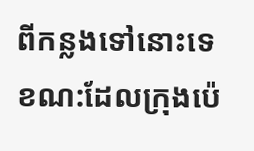ពីកន្លងទៅនោះទេ ខណ:ដែលក្រុងប៉េ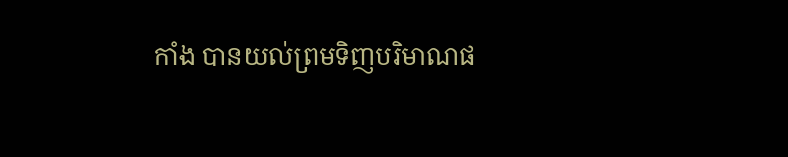កាំង បានយល់ព្រមទិញបរិមាណផ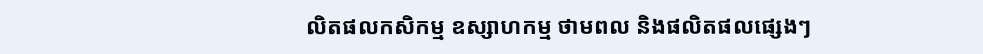លិតផលកសិកម្ម ឧស្សាហកម្ម ថាមពល និងផលិតផលផ្សេងៗ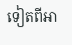ទៀតពីអា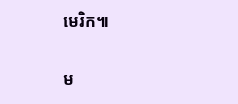មេរិក៕

ម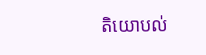តិយោបល់